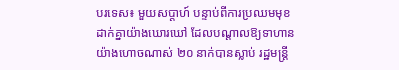បរទេស៖ មួយសប្តាហ៍ បន្ទាប់ពីការប្រឈមមុខ ដាក់គ្នាយ៉ាងឃោរឃៅ ដែលបណ្តាលឱ្យទាហាន យ៉ាងហោចណាស់ ២០ នាក់បានស្លាប់ រដ្ឋមន្ត្រី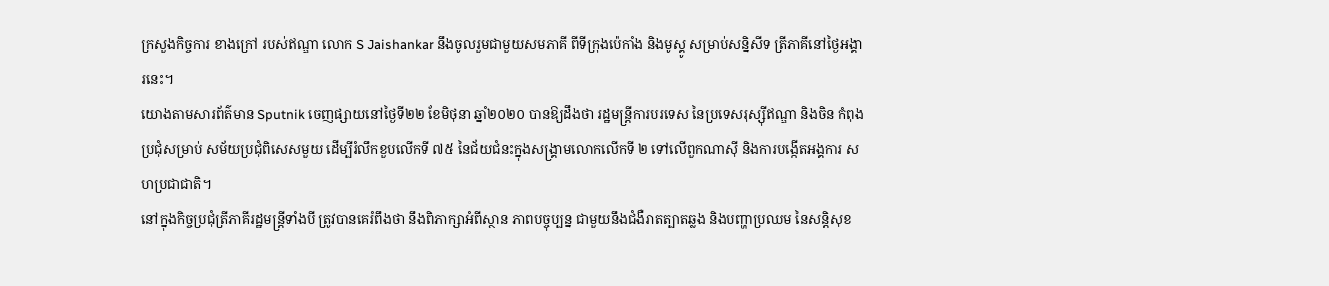ក្រសួងកិច្ចការ ខាងក្រៅ របស់ឥណ្ឌា លោក S Jaishankar នឹងចូលរួមជាមួយសមភាគី ពីទីក្រុងប៉េកាំង និងមូស្គូ សម្រាប់សន្និសីទ ត្រីភាគីនៅថ្ងៃអង្គារនេះ។
យោងតាមសារព័ត៌មាន Sputnik ចេញផ្សាយនៅថ្ងៃទី២២ ខែមិថុនា ឆ្នាំ២០២០ បានឱ្យដឹងថា រដ្ឋមន្រ្តីការបរទេស នៃប្រទេសរុស្ស៊ីឥណ្ឌា និងចិន កំពុងប្រជុំសម្រាប់ សម័យប្រជុំពិសេសមួយ ដើម្បីរំលឹកខួបលើកទី ៧៥ នៃជ័យជំនះក្នុងសង្គ្រាមលោកលើកទី ២ ទៅលើពួកណាស៊ី និងការបង្កើតអង្គការ សហប្រជាជាតិ។
នៅក្នុងកិច្ចប្រជុំត្រីភាគីរដ្ឋមន្រ្តីទាំងបី ត្រូវបានគេរំពឹងថា នឹងពិភាក្សាអំពីស្ថាន ភាពបច្ចុប្បន្ន ជាមួយនឹងជំងឺរាតត្បាតឆ្លង និងបញ្ហាប្រឈម នៃសន្តិសុខ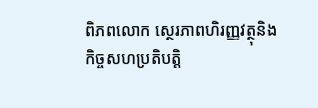ពិភពលោក ស្ថេរភាពហិរញ្ញវត្ថុនិងកិច្ចសហប្រតិបត្តិ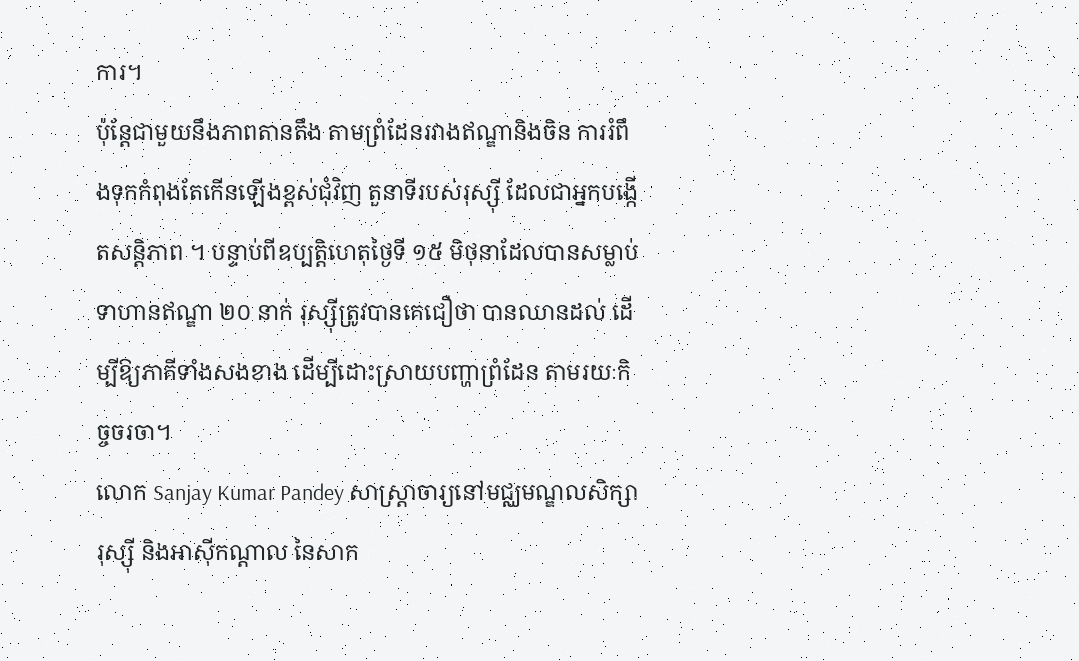ការ។
ប៉ុន្តែជាមួយនឹងភាពតានតឹង តាមព្រំដែនរវាងឥណ្ឌានិងចិន ការរំពឹងទុកកំពុងតែកើនឡើងខ្ពស់ជុំវិញ តួនាទីរបស់រុស្ស៊ី ដែលជាអ្នកបង្កើតសន្តិភាព ។ បន្ទាប់ពីឧប្បត្តិហេតុថ្ងៃទី ១៥ មិថុនាដែលបានសម្លាប់ទាហានឥណ្ឌា ២០ នាក់ រុស្ស៊ីត្រូវបានគេជឿថា បានឈានដល់ ដើម្បីឱ្យភាគីទាំងសងខាង ដើម្បីដោះស្រាយបញ្ហាព្រំដែន តាមរយៈកិច្ចចរចា។
លោក Sanjay Kumar Pandey សាស្រ្តាចារ្យនៅមជ្ឈមណ្ឌលសិក្សារុស្ស៊ី និងអាស៊ីកណ្តាល នៃសាក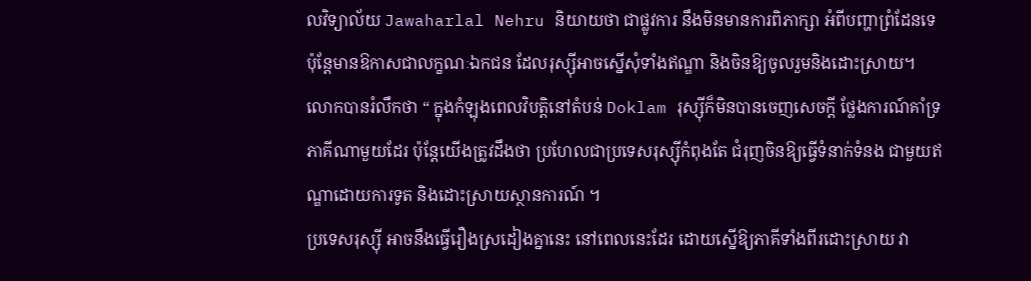លវិទ្យាល័យ Jawaharlal Nehru និយាយថា ជាផ្លូវការ នឹងមិនមានការពិភាក្សា អំពីបញ្ហាព្រំដែនទេ ប៉ុន្តែមានឱកាសជាលក្ខណៈឯកជន ដែលរុស្ស៊ីអាចស្នើសុំទាំងឥណ្ឌា និងចិនឱ្យចូលរួមនិងដោះស្រាយ។
លោកបានរំលឹកថា “ ក្នុងកំឡុងពេលវិបត្តិនៅតំបន់ Doklam រុស្ស៊ីក៏មិនបានចេញសេចក្តី ថ្លែងការណ៍គាំទ្រ ភាគីណាមួយដែរ ប៉ុន្តែយើងត្រូវដឹងថា ប្រហែលជាប្រទេសរុស្ស៊ីកំពុងតែ ជំរុញចិនឱ្យធ្វើទំនាក់ទំនង ជាមួយឥណ្ឌាដោយការទូត និងដោះស្រាយស្ថានការណ៍ ។
ប្រទេសរុស្ស៊ី អាចនឹងធ្វើរឿងស្រដៀងគ្នានេះ នៅពេលនេះដែរ ដោយស្នើឱ្យភាគីទាំងពីរដោះស្រាយ វា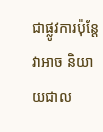ជាផ្លូវការប៉ុន្តែវាអាច និយាយជាល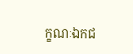ក្ខណៈឯកជ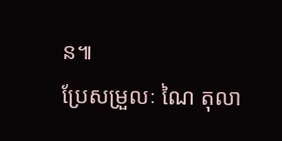ន៕
ប្រែសម្រួលៈ ណៃ តុលា